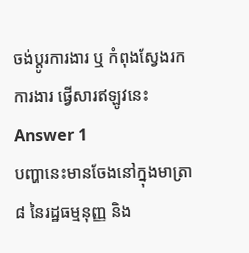ចង់ប្តូរការងារ ឬ កំពុងស្វែងរកការងារ ផ្វើសារឥឡូវនេះ
Answer 1
បញ្ហានេះមានចែងនៅក្នុងមាត្រា ៨ នៃរដ្ឋធម្មនុញ្ញ និង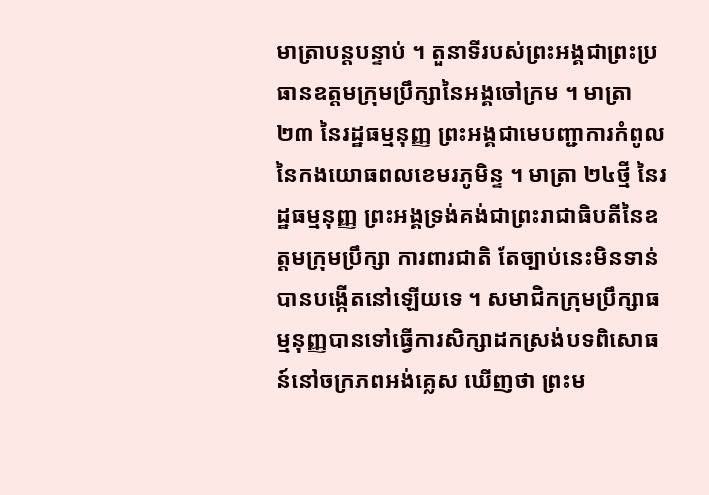មាត្រាបន្តបន្ទាប់ ។ តួនាទីរបស់ព្រះអង្គជាព្រះប្រធានឧត្តមក្រុមប្រឹក្សានៃអង្គចៅក្រម ។ មាត្រា ២៣ នៃរដ្ឋធម្មនុញ្ញ ព្រះអង្គជាមេបញ្ជាការកំពូលនៃកងយោធពលខេមរភូមិន្ទ ។ មាត្រា ២៤ថ្មី នៃរដ្ឋធម្មនុញ្ញ ព្រះអង្គទ្រង់គង់ជាព្រះរាជាធិបតីនៃឧត្តមក្រុមប្រឹក្សា ការពារជាតិ តែច្បាប់នេះមិនទាន់បានបង្កើតនៅឡើយទេ ។ សមាជិកក្រុមប្រឹក្សាធម្មនុញ្ញបានទៅធ្វើការសិក្សាដកស្រង់បទពិសោធន៍នៅចក្រភពអង់គ្លេស ឃើញថា ព្រះម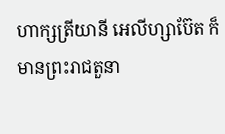ហាក្សត្រីយានី អេលីហ្សាប៊ែត ក៏មានព្រះរាជតួនា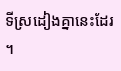ទីស្រដៀងគ្នានេះដែរ ។